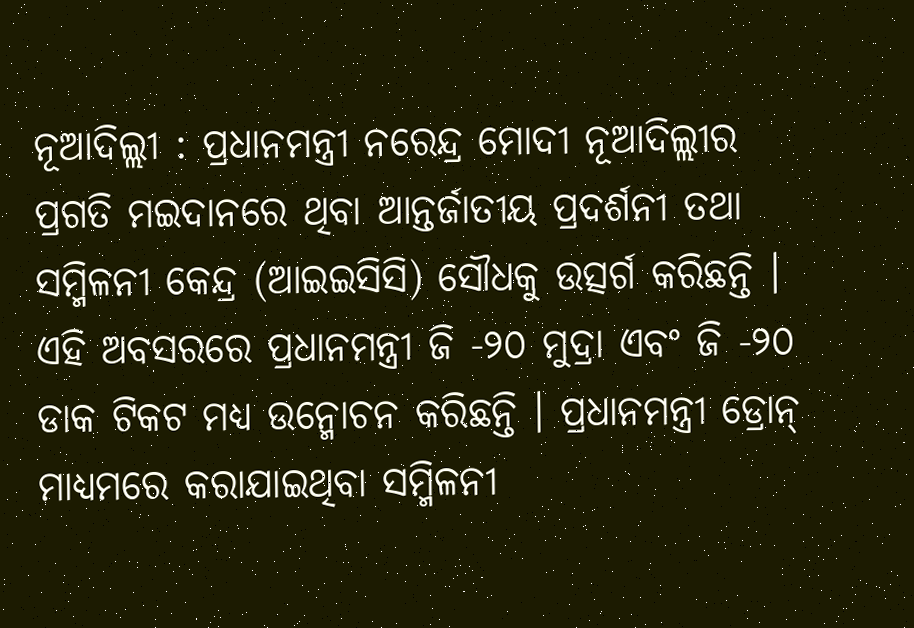ନୂଆଦିଲ୍ଲୀ : ପ୍ରଧାନମନ୍ତ୍ରୀ ନରେନ୍ଦ୍ର ମୋଦୀ ନୂଆଦିଲ୍ଲୀର ପ୍ରଗତି ମଇଦାନରେ ଥିବା ଆନ୍ତର୍ଜାତୀୟ ପ୍ରଦର୍ଶନୀ ତଥା ସମ୍ମିଳନୀ କେନ୍ଦ୍ର (ଆଇଇସିସି) ସୌଧକୁ ଉତ୍ସର୍ଗ କରିଛନ୍ତି । ଏହି ଅବସରରେ ପ୍ରଧାନମନ୍ତ୍ରୀ ଜି -୨୦ ମୁଦ୍ରା ଏବଂ ଜି -୨୦ ଡାକ ଟିକଟ ମଧ୍ୟ ଉନ୍ମୋଚନ କରିଛନ୍ତି । ପ୍ରଧାନମନ୍ତ୍ରୀ ଡ୍ରୋନ୍ ମାଧ୍ୟମରେ କରାଯାଇଥିବା ସମ୍ମିଳନୀ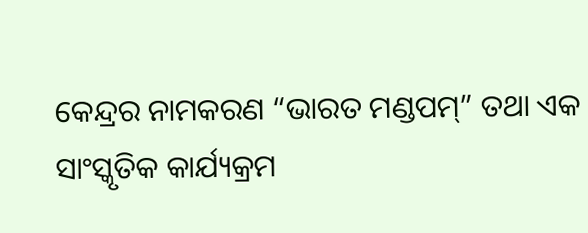କେନ୍ଦ୍ରର ନାମକରଣ “ଭାରତ ମଣ୍ଡପମ୍” ତଥା ଏକ ସାଂସ୍କୃତିକ କାର୍ଯ୍ୟକ୍ରମ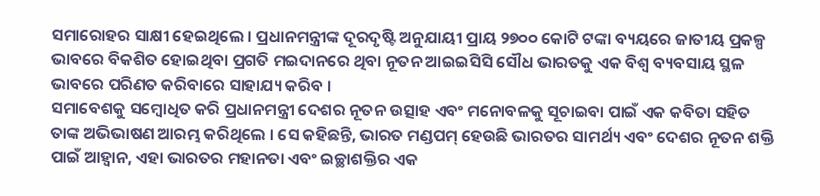ସମାରୋହର ସାକ୍ଷୀ ହେଇଥିଲେ । ପ୍ରଧାନମନ୍ତ୍ରୀଙ୍କ ଦୂରଦୃଷ୍ଟି ଅନୁଯାୟୀ ପ୍ରାୟ ୨୭୦୦ କୋଟି ଟଙ୍କା ବ୍ୟୟରେ ଜାତୀୟ ପ୍ରକଳ୍ପ ଭାବରେ ବିକଶିତ ହୋଇଥିବା ପ୍ରଗତି ମଇଦାନରେ ଥିବା ନୂତନ ଆଇଇସିସି ସୌଧ ଭାରତକୁ ଏକ ବିଶ୍ୱ ବ୍ୟବସାୟ ସ୍ଥଳ ଭାବରେ ପରିଣତ କରିବାରେ ସାହାଯ୍ୟ କରିବ ।
ସମାବେଶକୁ ସମ୍ବୋଧିତ କରି ପ୍ରଧାନମନ୍ତ୍ରୀ ଦେଶର ନୂତନ ଉତ୍ସାହ ଏବଂ ମନୋବଳକୁ ସୂଚାଇବା ପାଇଁ ଏକ କବିତା ସହିତ ତାଙ୍କ ଅଭିଭାଷଣ ଆରମ୍ଭ କରିଥିଲେ । ସେ କହିଛନ୍ତି, ଭାରତ ମଣ୍ଡପମ୍ ହେଉଛି ଭାରତର ସାମର୍ଥ୍ୟ ଏବଂ ଦେଶର ନୂତନ ଶକ୍ତି ପାଇଁ ଆହ୍ୱାନ, ଏହା ଭାରତର ମହାନତା ଏବଂ ଇଚ୍ଛାଶକ୍ତିର ଏକ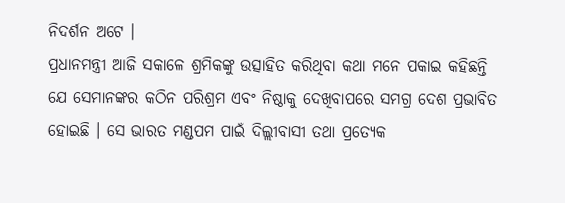ନିଦର୍ଶନ ଅଟେ ।
ପ୍ରଧାନମନ୍ତ୍ରୀ ଆଜି ସକାଳେ ଶ୍ରମିକଙ୍କୁ ଉତ୍ସାହିତ କରିଥିବା କଥା ମନେ ପକାଇ କହିଛନ୍ତି ଯେ ସେମାନଙ୍କର କଠିନ ପରିଶ୍ରମ ଏବଂ ନିଷ୍ଠାକୁ ଦେଖିବାପରେ ସମଗ୍ର ଦେଶ ପ୍ରଭାବିତ ହୋଇଛି । ସେ ଭାରତ ମଣ୍ଡପମ ପାଇଁ ଦିଲ୍ଲୀବାସୀ ତଥା ପ୍ରତ୍ୟେକ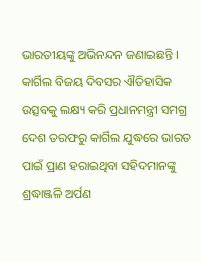ଭାରତୀୟଙ୍କୁ ଅଭିନନ୍ଦନ ଜଣାଇଛନ୍ତି । କାର୍ଗିଲ ବିଜୟ ଦିବସର ଐତିହାସିକ ଉତ୍ସବକୁ ଲକ୍ଷ୍ୟ କରି ପ୍ରଧାନମନ୍ତ୍ରୀ ସମଗ୍ର ଦେଶ ତରଫରୁ କାର୍ଗିଲ ଯୁଦ୍ଧରେ ଭାରତ ପାଇଁ ପ୍ରାଣ ହରାଇଥିବା ସହିଦମାନଙ୍କୁ ଶ୍ରଦ୍ଧାଞ୍ଜଳି ଅର୍ପଣ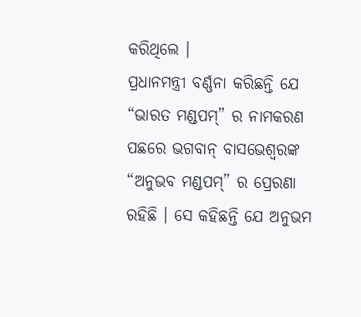କରିଥିଲେ ।
ପ୍ରଧାନମନ୍ତ୍ରୀ ବର୍ଣ୍ଣନା କରିଛନ୍ତି ଯେ “ଭାରତ ମଣ୍ଡପମ୍” ର ନାମକରଣ ପଛରେ ଭଗବାନ୍ ବାସଭେଶ୍ୱରଙ୍କ “ଅନୁଭବ ମଣ୍ଡପମ୍” ର ପ୍ରେରଣା ରହିଛି । ସେ କହିଛନ୍ତି ଯେ ଅନୁଭମ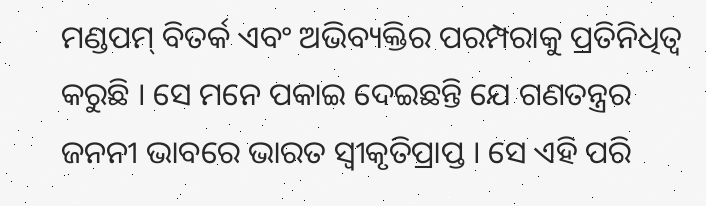ମଣ୍ଡପମ୍ ବିତର୍କ ଏବଂ ଅଭିବ୍ୟକ୍ତିର ପରମ୍ପରାକୁ ପ୍ରତିନିଧିତ୍ୱ କରୁଛି । ସେ ମନେ ପକାଇ ଦେଇଛନ୍ତି ଯେ ଗଣତନ୍ତ୍ରର ଜନନୀ ଭାବରେ ଭାରତ ସ୍ୱୀକୃତିପ୍ରାପ୍ତ । ସେ ଏହି ପରି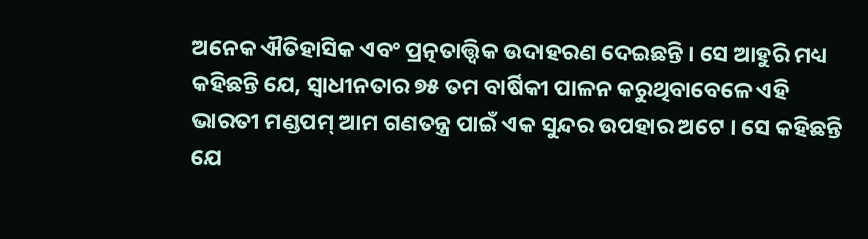ଅନେକ ଐତିହାସିକ ଏବଂ ପ୍ରତ୍ନତାତ୍ତ୍ୱିକ ଉଦାହରଣ ଦେଇଛନ୍ତି । ସେ ଆହୁରି ମଧ୍ୟ କହିଛନ୍ତି ଯେ, ସ୍ୱାଧୀନତାର ୭୫ ତମ ବାର୍ଷିକୀ ପାଳନ କରୁଥିବାବେଳେ ଏହି ଭାରତୀ ମଣ୍ଡପମ୍ ଆମ ଗଣତନ୍ତ୍ର ପାଇଁ ଏକ ସୁନ୍ଦର ଉପହାର ଅଟେ । ସେ କହିଛନ୍ତି ଯେ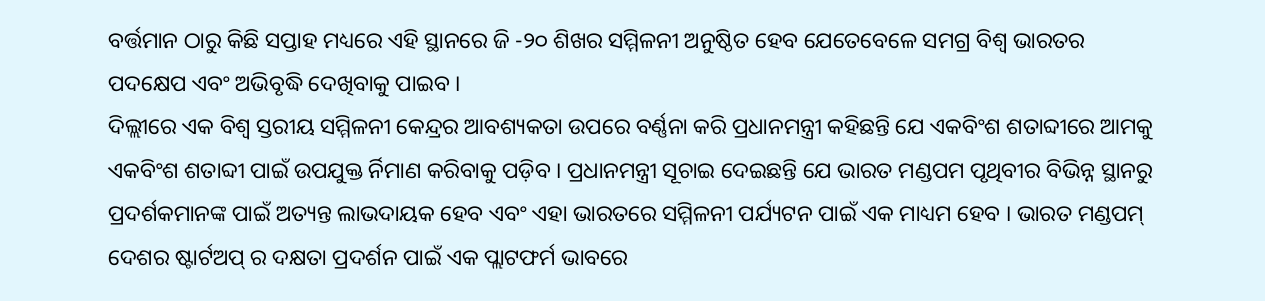ବର୍ତ୍ତମାନ ଠାରୁ କିଛି ସପ୍ତାହ ମଧ୍ୟରେ ଏହି ସ୍ଥାନରେ ଜି -୨୦ ଶିଖର ସମ୍ମିଳନୀ ଅନୁଷ୍ଠିତ ହେବ ଯେତେବେଳେ ସମଗ୍ର ବିଶ୍ୱ ଭାରତର ପଦକ୍ଷେପ ଏବଂ ଅଭିବୃଦ୍ଧି ଦେଖିବାକୁ ପାଇବ ।
ଦିଲ୍ଲୀରେ ଏକ ବିଶ୍ୱ ସ୍ତରୀୟ ସମ୍ମିଳନୀ କେନ୍ଦ୍ରର ଆବଶ୍ୟକତା ଉପରେ ବର୍ଣ୍ଣନା କରି ପ୍ରଧାନମନ୍ତ୍ରୀ କହିଛନ୍ତି ଯେ ଏକବିଂଶ ଶତାବ୍ଦୀରେ ଆମକୁ ଏକବିଂଶ ଶତାବ୍ଦୀ ପାଇଁ ଉପଯୁକ୍ତ ର୍ନିମାଣ କରିବାକୁ ପଡ଼ିବ । ପ୍ରଧାନମନ୍ତ୍ରୀ ସୂଚାଇ ଦେଇଛନ୍ତି ଯେ ଭାରତ ମଣ୍ଡପମ ପୃଥିବୀର ବିଭିନ୍ନ ସ୍ଥାନରୁ ପ୍ରଦର୍ଶକମାନଙ୍କ ପାଇଁ ଅତ୍ୟନ୍ତ ଲାଭଦାୟକ ହେବ ଏବଂ ଏହା ଭାରତରେ ସମ୍ମିଳନୀ ପର୍ଯ୍ୟଟନ ପାଇଁ ଏକ ମାଧ୍ୟମ ହେବ । ଭାରତ ମଣ୍ଡପମ୍ ଦେଶର ଷ୍ଟାର୍ଟଅପ୍ ର ଦକ୍ଷତା ପ୍ରଦର୍ଶନ ପାଇଁ ଏକ ପ୍ଲାଟଫର୍ମ ଭାବରେ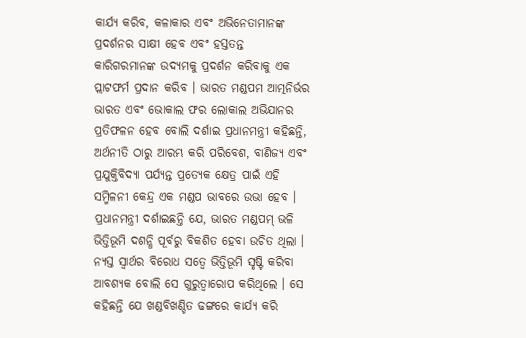କାର୍ଯ୍ୟ କରିବ, କଳାକାର ଏବଂ ଅଭିନେତାମାନଙ୍କ ପ୍ରଦର୍ଶନର ସାକ୍ଷୀ ହେବ ଏବଂ ହସ୍ତତନ୍ତ କାରିଗରମାନଙ୍କ ଉଦ୍ୟମକୁ ପ୍ରଦର୍ଶନ କରିବାକୁ ଏକ ପ୍ଲାଟଫର୍ମ ପ୍ରଦାନ କରିବ । ଭାରତ ମଣ୍ଡପମ ଆତ୍ମନିର୍ଭର ଭାରତ ଏବଂ ଭୋକାଲ ଫର ଲୋକାଲ ଅଭିଯାନର ପ୍ରତିଫଳନ ହେବ ବୋଲି ଦର୍ଶାଇ ପ୍ରଧାନମନ୍ତ୍ରୀ କହିଛନ୍ତି, ଅର୍ଥନୀତି ଠାରୁ ଆରମ୍ଭ କରି ପରିବେଶ, ବାଣିଜ୍ୟ ଏବଂ ପ୍ରଯୁକ୍ତିବିଦ୍ୟା ପର୍ଯ୍ୟନ୍ତ ପ୍ରତ୍ୟେକ କ୍ଷେତ୍ର ପାଇଁ ଏହି ସମ୍ମିଳନୀ କେନ୍ଦ୍ର ଏକ ମଣ୍ଡପ ଭାବରେ ଉଭା ହେବ ।
ପ୍ରଧାନମନ୍ତ୍ରୀ ଦର୍ଶାଇଛନ୍ତି ଯେ, ଭାରତ ମଣ୍ଡପମ୍ ଭଳି ଭିତ୍ତିଭୂମି ଦଶନ୍ଧି ପୂର୍ବରୁ ବିକଶିତ ହେବା ଉଚିତ ଥିଲା । ନ୍ୟସ୍ତ ସ୍ୱାର୍ଥର ବିରୋଧ ସତ୍ୱେ ଭିତ୍ତିଭୂମି ସୃଷ୍ଟି କରିବା ଆବଶ୍ୟକ ବୋଲି ସେ ଗୁରୁତ୍ୱାରୋପ କରିଥିଲେ । ସେ କହିଛନ୍ତି ଯେ ଖଣ୍ଡବିଖଣ୍ଡିତ ଢଙ୍ଗରେ କାର୍ଯ୍ୟ କରି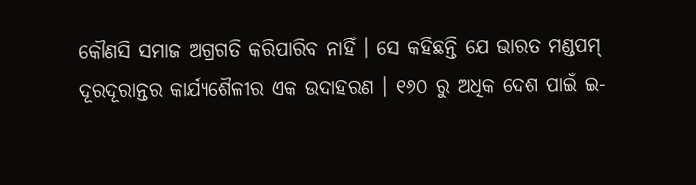କୌଣସି ସମାଜ ଅଗ୍ରଗତି କରିପାରିବ ନାହିଁ । ସେ କହିଛନ୍ତି ଯେ ଭାରତ ମଣ୍ଡପମ୍ ଦୂରଦୂରାନ୍ତର କାର୍ଯ୍ୟଶୈଳୀର ଏକ ଉଦାହରଣ । ୧୬୦ ରୁ ଅଧିକ ଦେଶ ପାଇଁ ଇ-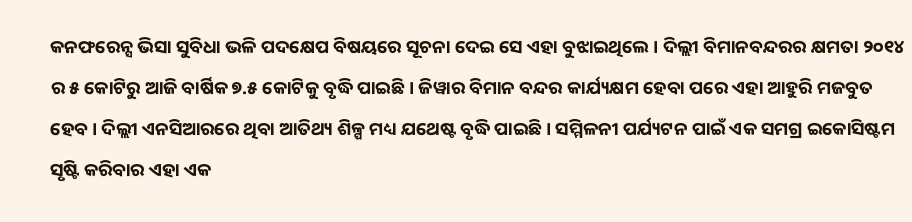କନଫରେନ୍ସ ଭିସା ସୁବିଧା ଭଳି ପଦକ୍ଷେପ ବିଷୟରେ ସୂଚନା ଦେଇ ସେ ଏହା ବୁଝାଇଥିଲେ । ଦିଲ୍ଲୀ ବିମାନବନ୍ଦରର କ୍ଷମତା ୨୦୧୪ ର ୫ କୋଟିରୁ ଆଜି ବାର୍ଷିକ ୭.୫ କୋଟିକୁ ବୃଦ୍ଧି ପାଇଛି । ଜିୱାର ବିମାନ ବନ୍ଦର କାର୍ଯ୍ୟକ୍ଷମ ହେବା ପରେ ଏହା ଆହୁରି ମଜବୁତ ହେବ । ଦିଲ୍ଲୀ ଏନସିଆରରେ ଥିବା ଆତିଥ୍ୟ ଶିଳ୍ପ ମଧ୍ୟ ଯଥେଷ୍ଟ ବୃଦ୍ଧି ପାଇଛି । ସମ୍ମିଳନୀ ପର୍ଯ୍ୟଟନ ପାଇଁ ଏକ ସମଗ୍ର ଇକୋସିଷ୍ଟମ ସୃଷ୍ଟି କରିବାର ଏହା ଏକ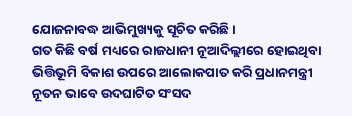ଯୋଜନାବଦ୍ଧ ଆଭିମୁଖ୍ୟକୁ ସୂଚିତ କରିଛି ।
ଗତ କିଛି ବର୍ଷ ମଧ୍ୟରେ ରାଜଧାନୀ ନୂଆଦିଲ୍ଲୀରେ ହୋଇଥିବା ଭିତ୍ତିଭୂମି ବିକାଶ ଉପରେ ଆଲୋକପାତ କରି ପ୍ରଧାନମନ୍ତ୍ରୀ ନୂତନ ଭାବେ ଉଦଘାଟିତ ସଂସଦ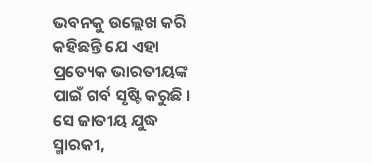ଭବନକୁ ଉଲ୍ଲେଖ କରି କହିଛନ୍ତି ଯେ ଏହା ପ୍ରତ୍ୟେକ ଭାରତୀୟଙ୍କ ପାଇଁ ଗର୍ବ ସୃଷ୍ଟି କରୁଛି । ସେ ଜାତୀୟ ଯୁଦ୍ଧ ସ୍ମାରକୀ,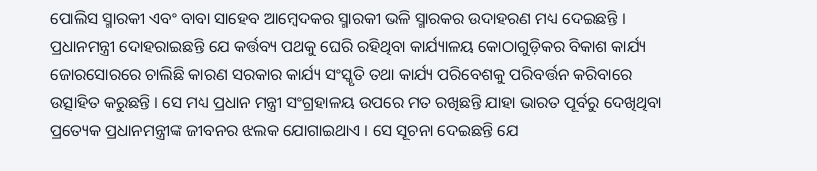ପୋଲିସ ସ୍ମାରକୀ ଏବଂ ବାବା ସାହେବ ଆମ୍ବେଦକର ସ୍ମାରକୀ ଭଳି ସ୍ମାରକର ଉଦାହରଣ ମଧ୍ୟ ଦେଇଛନ୍ତି । ପ୍ରଧାନମନ୍ତ୍ରୀ ଦୋହରାଇଛନ୍ତି ଯେ କର୍ତ୍ତବ୍ୟ ପଥକୁ ଘେରି ରହିଥିବା କାର୍ଯ୍ୟାଳୟ କୋଠାଗୁଡ଼ିକର ବିକାଶ କାର୍ଯ୍ୟ ଜୋରସୋରରେ ଚାଲିଛି କାରଣ ସରକାର କାର୍ଯ୍ୟ ସଂସ୍କୃତି ତଥା କାର୍ଯ୍ୟ ପରିବେଶକୁ ପରିବର୍ତ୍ତନ କରିବାରେ ଉତ୍ସାହିତ କରୁଛନ୍ତି । ସେ ମଧ୍ୟ ପ୍ରଧାନ ମନ୍ତ୍ରୀ ସଂଗ୍ରହାଳୟ ଉପରେ ମତ ରଖିଛନ୍ତି ଯାହା ଭାରତ ପୂର୍ବରୁ ଦେଖିଥିବା ପ୍ରତ୍ୟେକ ପ୍ରଧାନମନ୍ତ୍ରୀଙ୍କ ଜୀବନର ଝଲକ ଯୋଗାଇଥାଏ । ସେ ସୂଚନା ଦେଇଛନ୍ତି ଯେ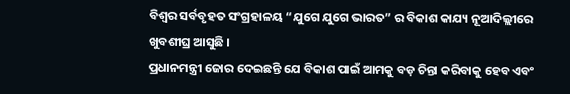ବିଶ୍ୱର ସର୍ବବୃହତ ସଂଗ୍ରହାଳୟ “ଯୁଗେ ଯୁଗେ ଭାରତ” ର ବିକାଶ କାଯ୍ୟ ନୂଆଦିଲ୍ଲୀରେ ଖୁବଶୀଘ୍ର ଆସୁଛି ।
ପ୍ରଧାନମନ୍ତ୍ରୀ ଜୋର ଦେଇଛନ୍ତି ଯେ ବିକାଶ ପାଇଁ ଆମକୁ ବଡ଼ ଚିନ୍ତା କରିବାକୁ ହେବ ଏବଂ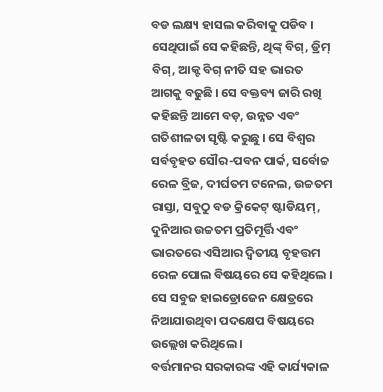ବଡ ଲକ୍ଷ୍ୟ ହାସଲ କରିବାକୁ ପଡିବ । ସେଥିପାଇଁ ସେ କହିଛନ୍ତି, ଥିଙ୍କ୍ ବିଗ୍, ଡ୍ରିମ୍ ବିଗ୍, ଆକ୍ଟ ବିଗ୍ ନୀତି ସହ ଭାରତ ଆଗକୁ ବଢୁଛି । ସେ ବକ୍ତବ୍ୟ ଜାରି ରଖି କହିଛନ୍ତି ଆମେ ବଡ଼, ଉନ୍ନତ ଏବଂ ଗତିଶୀଳତା ସୃଷ୍ଟି କରୁଛୁ । ସେ ବିଶ୍ୱର ସର୍ବବୃହତ ସୌର-ପବନ ପାର୍କ, ସର୍ବୋଚ୍ଚ ରେଳ ବ୍ରିଜ, ଦୀର୍ଘତମ ଟନେଲ, ଉଚ୍ଚତମ ରାସ୍ତା, ସବୁଠୁ ବଡ କ୍ରିକେଟ୍ ଷ୍ଟାଡିୟମ୍, ଦୁନିଆର ଉଚ୍ଚତମ ପ୍ରତିମୂର୍ତ୍ତି ଏବଂ ଭାରତରେ ଏସିଆର ଦ୍ୱିତୀୟ ବୃହତ୍ତମ ରେଳ ପୋଲ ବିଷୟରେ ସେ କହିଥିଲେ । ସେ ସବୁଜ ହାଇଡ୍ରୋଜେନ କ୍ଷେତ୍ରରେ ନିଆଯାଉଥିବା ପଦକ୍ଷେପ ବିଷୟରେ ଉଲ୍ଲେଖ କରିଥିଲେ ।
ବର୍ତ୍ତମାନର ସରକାରଙ୍କ ଏହି କାର୍ଯ୍ୟକାଳ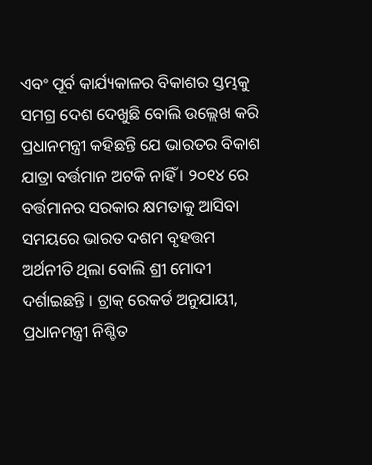ଏବଂ ପୂର୍ବ କାର୍ଯ୍ୟକାଳର ବିକାଶର ସ୍ତମ୍ଭକୁ ସମଗ୍ର ଦେଶ ଦେଖୁଛି ବୋଲି ଉଲ୍ଲେଖ କରି ପ୍ରଧାନମନ୍ତ୍ରୀ କହିଛନ୍ତି ଯେ ଭାରତର ବିକାଶ ଯାତ୍ରା ବର୍ତ୍ତମାନ ଅଟକି ନାହିଁ । ୨୦୧୪ ରେ ବର୍ତ୍ତମାନର ସରକାର କ୍ଷମତାକୁ ଆସିବା ସମୟରେ ଭାରତ ଦଶମ ବୃହତ୍ତମ ଅର୍ଥନୀତି ଥିଲା ବୋଲି ଶ୍ରୀ ମୋଦୀ ଦର୍ଶାଇଛନ୍ତି । ଟ୍ରାକ୍ ରେକର୍ଡ ଅନୁଯାୟୀ, ପ୍ରଧାନମନ୍ତ୍ରୀ ନିଶ୍ଚିତ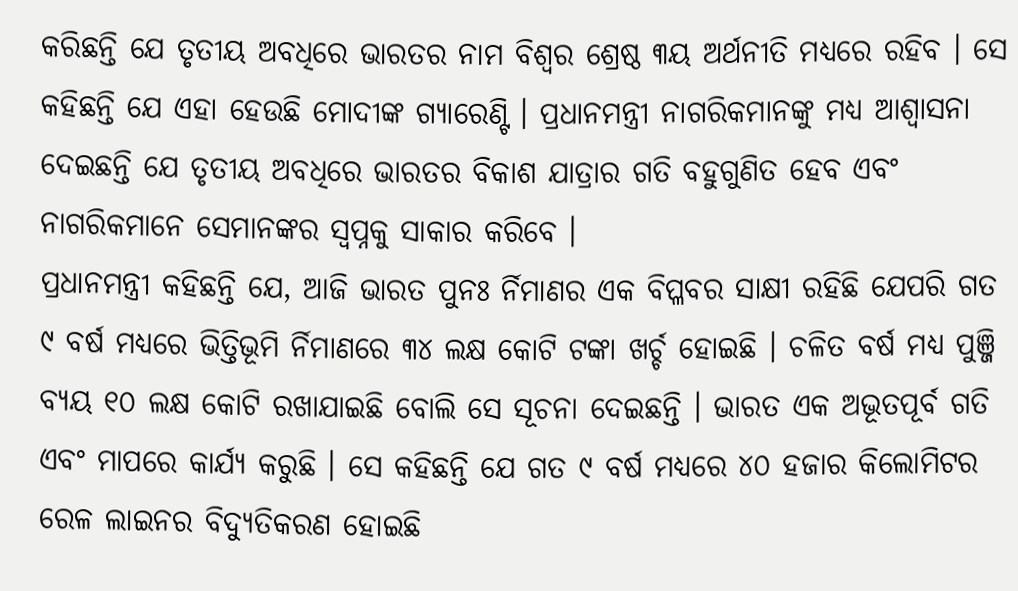କରିଛନ୍ତି ଯେ ତୃତୀୟ ଅବଧିରେ ଭାରତର ନାମ ବିଶ୍ୱର ଶ୍ରେଷ୍ଠ ୩ୟ ଅର୍ଥନୀତି ମଧ୍ୟରେ ରହିବ । ସେ କହିଛନ୍ତି ଯେ ଏହା ହେଉଛି ମୋଦୀଙ୍କ ଗ୍ୟାରେଣ୍ଟି । ପ୍ରଧାନମନ୍ତ୍ରୀ ନାଗରିକମାନଙ୍କୁ ମଧ୍ୟ ଆଶ୍ୱାସନା ଦେଇଛନ୍ତି ଯେ ତୃତୀୟ ଅବଧିରେ ଭାରତର ବିକାଶ ଯାତ୍ରାର ଗତି ବହୁଗୁଣିତ ହେବ ଏବଂ ନାଗରିକମାନେ ସେମାନଙ୍କର ସ୍ୱପ୍ନକୁ ସାକାର କରିବେ ।
ପ୍ରଧାନମନ୍ତ୍ରୀ କହିଛନ୍ତି ଯେ, ଆଜି ଭାରତ ପୁନଃ ର୍ନିମାଣର ଏକ ବିପ୍ଳବର ସାକ୍ଷୀ ରହିଛି ଯେପରି ଗତ ୯ ବର୍ଷ ମଧ୍ୟରେ ଭିତ୍ତିଭୂମି ର୍ନିମାଣରେ ୩୪ ଲକ୍ଷ କୋଟି ଟଙ୍କା ଖର୍ଚ୍ଚ ହୋଇଛି । ଚଳିତ ବର୍ଷ ମଧ୍ୟ ପୁଞ୍ଜି ବ୍ୟୟ ୧୦ ଲକ୍ଷ କୋଟି ରଖାଯାଇଛି ବୋଲି ସେ ସୂଚନା ଦେଇଛନ୍ତି । ଭାରତ ଏକ ଅଭୂତପୂର୍ବ ଗତି ଏବଂ ମାପରେ କାର୍ଯ୍ୟ କରୁଛି । ସେ କହିଛନ୍ତି ଯେ ଗତ ୯ ବର୍ଷ ମଧ୍ୟରେ ୪୦ ହଜାର କିଲୋମିଟର ରେଳ ଲାଇନର ବିଦ୍ୟୁତିକରଣ ହୋଇଛି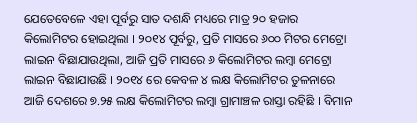ଯେତେବେଳେ ଏହା ପୂର୍ବରୁ ସାତ ଦଶନ୍ଧି ମଧ୍ୟରେ ମାତ୍ର ୨୦ ହଜାର କିଲୋମିଟର ହୋଇଥିଲା । ୨୦୧୪ ପୂର୍ବରୁ, ପ୍ରତି ମାସରେ ୬୦୦ ମିଟର ମେଟ୍ରୋ ଲାଇନ ବିଛାଯାଉଥିଲା, ଆଜି ପ୍ରତି ମାସରେ ୬ କିଲୋମିଟର ଲମ୍ବା ମେଟ୍ରୋ ଲାଇନ ବିଛାଯାଉଛି । ୨୦୧୪ ରେ କେବଳ ୪ ଲକ୍ଷ କିଲୋମିଟର ତୁଳନାରେ ଆଜି ଦେଶରେ ୭.୨୫ ଲକ୍ଷ କିଲୋମିଟର ଲମ୍ବା ଗ୍ରାମାଞ୍ଚଳ ରାସ୍ତା ରହିଛି । ବିମାନ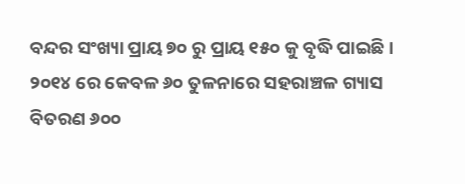ବନ୍ଦର ସଂଖ୍ୟା ପ୍ରାୟ ୭୦ ରୁ ପ୍ରାୟ ୧୫୦ କୁ ବୃଦ୍ଧି ପାଇଛି । ୨୦୧୪ ରେ କେବଳ ୬୦ ତୁଳନାରେ ସହରାଞ୍ଚଳ ଗ୍ୟାସ ବିତରଣ ୬୦୦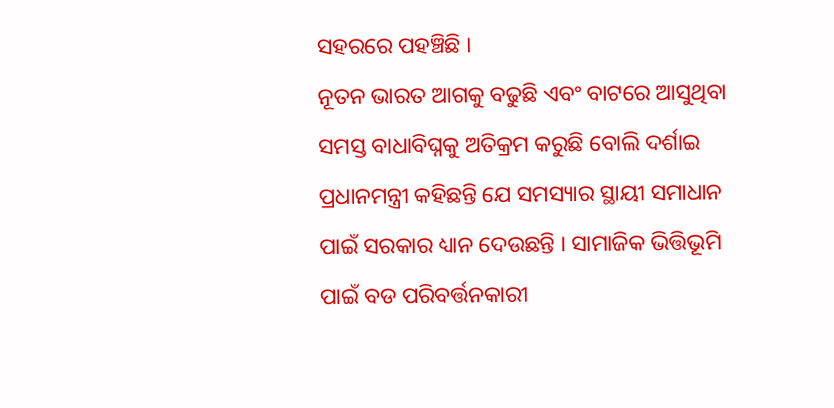ସହରରେ ପହଞ୍ଚିଛି ।
ନୂତନ ଭାରତ ଆଗକୁ ବଢୁଛି ଏବଂ ବାଟରେ ଆସୁଥିବା ସମସ୍ତ ବାଧାବିଘ୍ନକୁ ଅତିକ୍ରମ କରୁଛି ବୋଲି ଦର୍ଶାଇ ପ୍ରଧାନମନ୍ତ୍ରୀ କହିଛନ୍ତି ଯେ ସମସ୍ୟାର ସ୍ଥାୟୀ ସମାଧାନ ପାଇଁ ସରକାର ଧ୍ୟାନ ଦେଉଛନ୍ତି । ସାମାଜିକ ଭିତ୍ତିଭୂମି ପାଇଁ ବଡ ପରିବର୍ତ୍ତନକାରୀ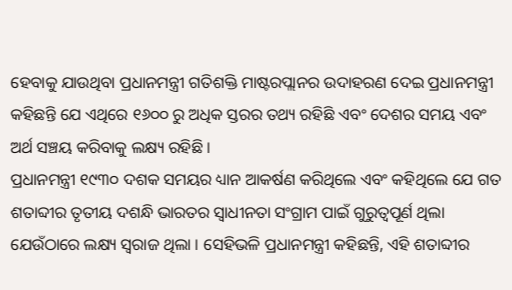ହେବାକୁ ଯାଉଥିବା ପ୍ରଧାନମନ୍ତ୍ରୀ ଗତିଶକ୍ତି ମାଷ୍ଟରପ୍ଲାନର ଉଦାହରଣ ଦେଇ ପ୍ରଧାନମନ୍ତ୍ରୀ କହିଛନ୍ତି ଯେ ଏଥିରେ ୧୬୦୦ ରୁ ଅଧିକ ସ୍ତରର ତଥ୍ୟ ରହିଛି ଏବଂ ଦେଶର ସମୟ ଏବଂ ଅର୍ଥ ସଞ୍ଚୟ କରିବାକୁ ଲକ୍ଷ୍ୟ ରହିଛି ।
ପ୍ରଧାନମନ୍ତ୍ରୀ ୧୯୩୦ ଦଶକ ସମୟର ଧ୍ୟାନ ଆକର୍ଷଣ କରିଥିଲେ ଏବଂ କହିଥିଲେ ଯେ ଗତ ଶତାବ୍ଦୀର ତୃତୀୟ ଦଶନ୍ଧି ଭାରତର ସ୍ୱାଧୀନତା ସଂଗ୍ରାମ ପାଇଁ ଗୁରୁତ୍ୱପୂର୍ଣ ଥିଲା ଯେଉଁଠାରେ ଲକ୍ଷ୍ୟ ସ୍ୱରାଜ ଥିଲା । ସେହିଭଳି ପ୍ରଧାନମନ୍ତ୍ରୀ କହିଛନ୍ତି, ଏହି ଶତାବ୍ଦୀର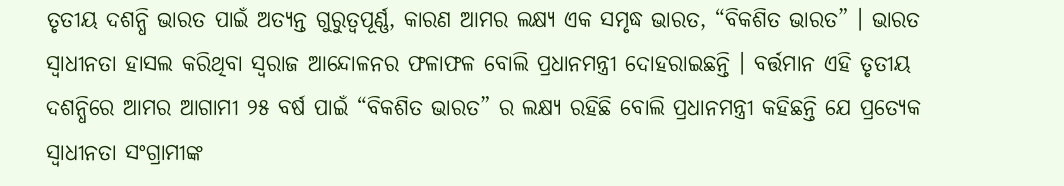ତୃତୀୟ ଦଶନ୍ଧି ଭାରତ ପାଇଁ ଅତ୍ୟନ୍ତ ଗୁରୁତ୍ୱପୂର୍ଣ୍ଣ, କାରଣ ଆମର ଲକ୍ଷ୍ୟ ଏକ ସମୃଦ୍ଧ ଭାରତ, “ବିକଶିତ ଭାରତ” । ଭାରତ ସ୍ୱାଧୀନତା ହାସଲ କରିଥିବା ସ୍ୱରାଜ ଆନ୍ଦୋଳନର ଫଳାଫଳ ବୋଲି ପ୍ରଧାନମନ୍ତ୍ରୀ ଦୋହରାଇଛନ୍ତି । ବର୍ତ୍ତମାନ ଏହି ତୃତୀୟ ଦଶନ୍ଧିରେ ଆମର ଆଗାମୀ ୨୫ ବର୍ଷ ପାଇଁ “ବିକଶିତ ଭାରତ” ର ଲକ୍ଷ୍ୟ ରହିଛି ବୋଲି ପ୍ରଧାନମନ୍ତ୍ରୀ କହିଛନ୍ତି ଯେ ପ୍ରତ୍ୟେକ ସ୍ୱାଧୀନତା ସଂଗ୍ରାମୀଙ୍କ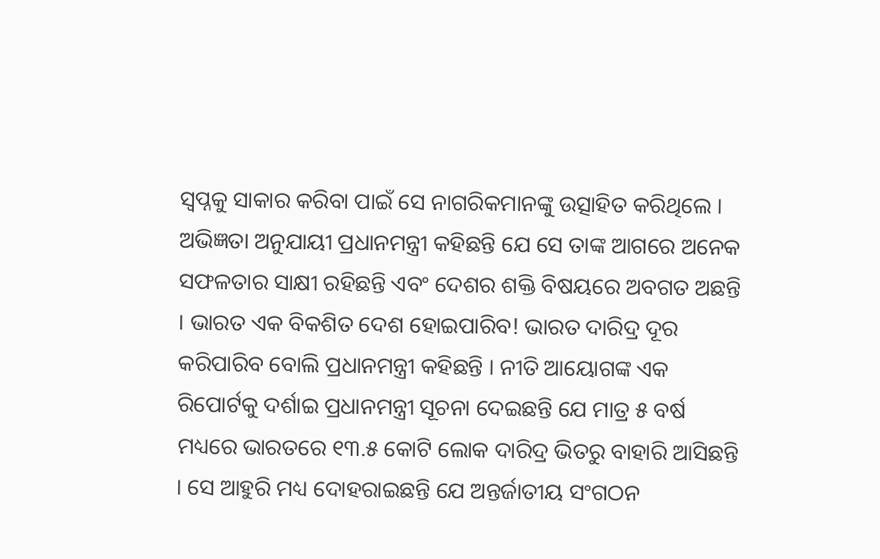ସ୍ୱପ୍ନକୁ ସାକାର କରିବା ପାଇଁ ସେ ନାଗରିକମାନଙ୍କୁ ଉତ୍ସାହିତ କରିଥିଲେ । ଅଭିଜ୍ଞତା ଅନୁଯାୟୀ ପ୍ରଧାନମନ୍ତ୍ରୀ କହିଛନ୍ତି ଯେ ସେ ତାଙ୍କ ଆଗରେ ଅନେକ ସଫଳତାର ସାକ୍ଷୀ ରହିଛନ୍ତି ଏବଂ ଦେଶର ଶକ୍ତି ବିଷୟରେ ଅବଗତ ଅଛନ୍ତି । ଭାରତ ଏକ ବିକଶିତ ଦେଶ ହୋଇପାରିବ! ଭାରତ ଦାରିଦ୍ର ଦୂର କରିପାରିବ ବୋଲି ପ୍ରଧାନମନ୍ତ୍ରୀ କହିଛନ୍ତି । ନୀତି ଆୟୋଗଙ୍କ ଏକ ରିପୋର୍ଟକୁ ଦର୍ଶାଇ ପ୍ରଧାନମନ୍ତ୍ରୀ ସୂଚନା ଦେଇଛନ୍ତି ଯେ ମାତ୍ର ୫ ବର୍ଷ ମଧ୍ୟରେ ଭାରତରେ ୧୩.୫ କୋଟି ଲୋକ ଦାରିଦ୍ର ଭିତରୁ ବାହାରି ଆସିଛନ୍ତି । ସେ ଆହୁରି ମଧ୍ୟ ଦୋହରାଇଛନ୍ତି ଯେ ଅନ୍ତର୍ଜାତୀୟ ସଂଗଠନ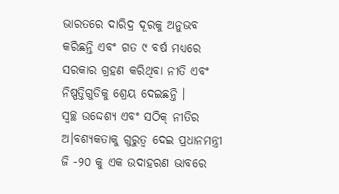ଭାରତରେ ଦାରିଦ୍ର ଦୂରକୁ ଅନୁଭବ କରିଛନ୍ତି ଏବଂ ଗତ ୯ ବର୍ଷ ମଧ୍ୟରେ ସରକାର ଗ୍ରହଣ କରିଥିବା ନୀତି ଏବଂ ନିଷ୍ପତ୍ତିଗୁଡିକୁ ଶ୍ରେୟ ଦେଇଛନ୍ତି ।
ସ୍ୱଚ୍ଛ ଉଦ୍ଦେଶ୍ୟ ଏବଂ ସଠିକ୍ ନୀତିର ଅ।ବଶ୍ୟକତାକୁ ଗୁରୁତ୍ୱ ଦେଇ ପ୍ରଧାନମନ୍ତ୍ରୀ ଜି -୨୦ କୁ ଏକ ଉଦାହରଣ ଭାବରେ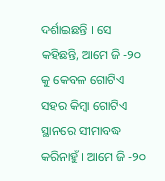ଦର୍ଶାଇଛନ୍ତି । ସେ କହିଛନ୍ତି, ଆମେ ଜି -୨୦ କୁ କେବଳ ଗୋଟିଏ ସହର କିମ୍ବା ଗୋଟିଏ ସ୍ଥାନରେ ସୀମାବଦ୍ଧ କରିନାହୁଁ । ଆମେ ଜି -୨୦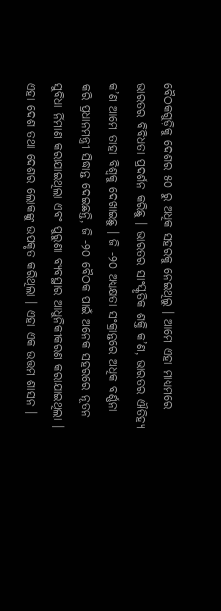ବୈଠକଗୁଡ଼ିକୁ ଦେଶର ୫୦ ରୁ ଅଧିକ ସହରକୁ ନେଇଥିଲୁ । ଆମେ ଏହା ମାଧ୍ୟମରେ ଭାରତର ବିବିଧତା ପ୍ରଦର୍ଶନ କରିଛୁ । ଭାରତର ସାଂସ୍କୃତିକ ଶକ୍ତି କ’ଣ, ଭାରତର ଐତିହ୍ୟ କ’ଣ ଆମେ ତାହା ବିଶ୍ୱକୁ ଦେଖାଇଛୁ । ଜି -୨୦ ଅଧ୍ୟକ୍ଷତା ସଂକ୍ରାନ୍ତରେ ଅଧିକ ବର୍ଣ୍ଣନା କରି ପ୍ରଧାନମନ୍ତ୍ରୀ ସିଦ୍ଧାନ୍ତ ଦେଇଛନ୍ତି, ଜି -୨୦ ବୈଠକ ପାଇଁ ଅନେକ ସହରରେ ନୂତନ ସୁବିଧା ର୍ନିମାଣ କରାଯାଇଥିଲା ଏବଂ ପୁରୁଣା ବ୍ୟବସ୍ଥାର ଆଧୁନିକୀକରଣ କରାଯାଇଥିଲା । ଏହା ଦେଶ ତଥା ଦେଶର ଲୋକଙ୍କୁ ଉପକୃତ କରିଥିଲା । ଏହା ଏକ ଉତ୍ତମ ଶାସନ ।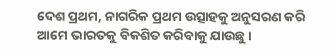ଦେଶ ପ୍ରଥମ, ନାଗରିକ ପ୍ରଥମ ଉତ୍ସାହକୁ ଅନୁସରଣ କରି ଆମେ ଭାରତକୁ ବିକଶିତ କରିବାକୁ ଯାଉଛୁ ।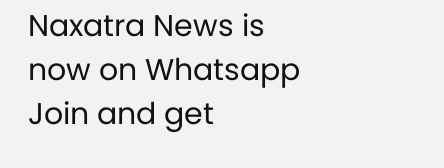Naxatra News is now on Whatsapp
Join and get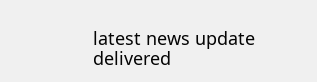latest news update delivered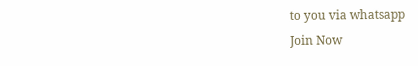to you via whatsapp
Join Now